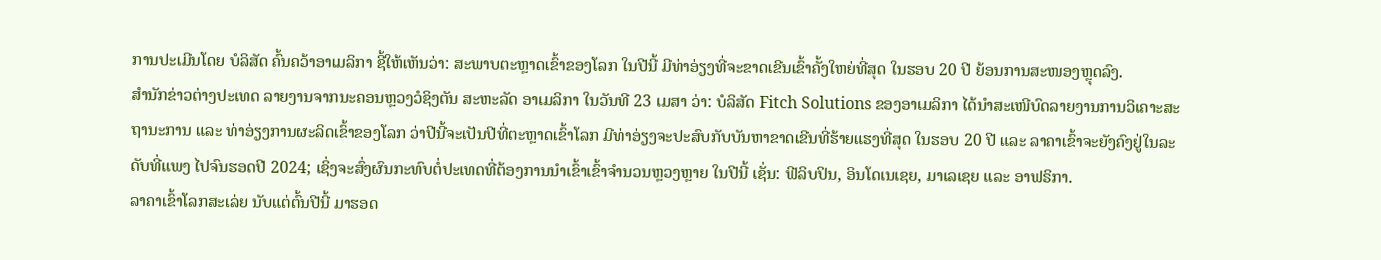ການປະເມີນໂດຍ ບໍລິສັດ ຄົ້ນຄວ້າອາເມລິກາ ຊີ້ໃຫ້ເຫັນວ່າ: ສະພາບຕະຫຼາດເຂົ້າຂອງໂລກ ໃນປີນີ້ ມີທ່າອ່ຽງທີ່ຈະຂາດເຂີນເຂົ້າຄັ້ງໃຫຍ່ທີ່ສຸດ ໃນຮອບ 20 ປີ ຍ້ອນການສະໜອງຫຼຸດລົງ.
ສຳນັກຂ່າວຕ່າງປະເທດ ລາຍງານຈາກນະຄອນຫຼວງວໍຊິງຕັນ ສະຫະລັດ ອາເມລິກາ ໃນວັນທີ 23 ເມສາ ວ່າ: ບໍລິສັດ Fitch Solutions ຂອງອາເມລິກາ ໄດ້ນຳສະເໜີບົດລາຍງານການວິເຄາະສະຖານະການ ແລະ ທ່າອ່ຽງການຜະລິດເຂົ້າຂອງໂລກ ວ່າປີນີ້ຈະເປັນປີທີ່ຕະຫຼາດເຂົ້າໂລກ ມີທ່າອ່ຽງຈະປະສົບກັບບັນຫາຂາດເຂີນທີ່ຮ້າຍແຮງທີ່ສຸດ ໃນຮອບ 20 ປີ ແລະ ລາຄາເຂົ້າຈະຍັງຄົງຢູ່ໃນລະດັບທີ່ແພງ ໄປຈົນຮອດປີ 2024; ເຊິ່ງຈະສົ່ງຜົນກະທົບຕໍ່ປະເທດທີ່ຕ້ອງການນໍາເຂົ້າເຂົ້າຈໍານວນຫຼວງຫຼາຍ ໃນປີນີ້ ເຊັ່ນ: ຟີລິບປິນ, ອິນໂດເນເຊຍ, ມາເລເຊຍ ແລະ ອາຟຣິກາ.
ລາຄາເຂົ້າໂລກສະເລ່ຍ ນັບແຕ່ຕົ້ນປີນີ້ ມາຮອດ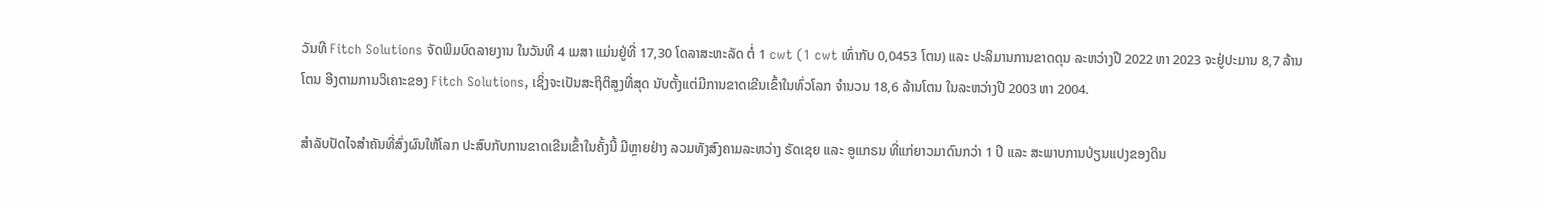ວັນທີ Fitch Solutions ຈັດພິມບົດລາຍງານ ໃນວັນທີ 4 ເມສາ ແມ່ນຢູ່ທີ່ 17,30 ໂດລາສະຫະລັດ ຕໍ່ 1 cwt (1 cwt ເທົ່າກັບ 0,0453 ໂຕນ) ແລະ ປະລິມານການຂາດດຸນ ລະຫວ່າງປີ 2022 ຫາ 2023 ຈະຢູ່ປະມານ 8,7 ລ້ານໂຕນ ອີງຕາມການວິເຄາະຂອງ Fitch Solutions, ເຊິ່ງຈະເປັນສະຖິຕິສູງທີ່ສຸດ ນັບຕັ້ງແຕ່ມີການຂາດເຂີນເຂົ້າໃນທົ່ວໂລກ ຈຳນວນ 18,6 ລ້ານໂຕນ ໃນລະຫວ່າງປີ 2003 ຫາ 2004.

ສຳລັບປັດໄຈສຳຄັນທີ່ສົ່ງຜົນໃຫ້ໂລກ ປະສົບກັບການຂາດເຂີນເຂົ້າໃນຄັ້ງນີ້ ມີຫຼາຍຢ່າງ ລວມທັງສົງຄາມລະຫວ່າງ ຣັດເຊຍ ແລະ ອູແກຣນ ທີ່ແກ່ຍາວມາດົນກວ່າ 1 ປີ ແລະ ສະພາບການປ່ຽນແປງຂອງດິນ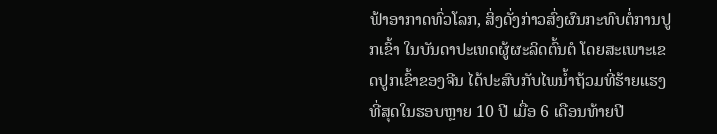ຟ້າອາກາດທົ່ວໂລກ, ສິ່ງດັ່ງກ່າວສົ່ງຜົນກະທົບຕໍ່ການປູກເຂົ້າ ໃນບັນດາປະເທດຜູ້ຜະລິດຕົ້ນຕໍ ໂດຍສະເພາະເຂດປູກເຂົ້າຂອງຈີນ ໄດ້ປະສົບກັບໄພນ້ຳຖ້ວມທີ່ຮ້າຍແຮງທີ່ສຸດໃນຮອບຫຼາຍ 10 ປີ ເມື່ອ 6 ເດືອນທ້າຍປີ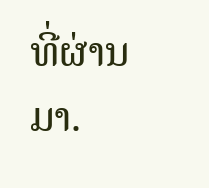ທີ່ຜ່ານມາ.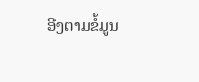ອີງຕາມຂໍ້ມູນ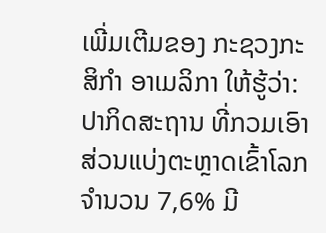ເພີ່ມເຕີມຂອງ ກະຊວງກະສິກຳ ອາເມລິກາ ໃຫ້ຮູ້ວ່າ: ປາກິດສະຖານ ທີ່ກວມເອົາສ່ວນແບ່ງຕະຫຼາດເຂົ້າໂລກ ຈຳນວນ 7,6% ມີ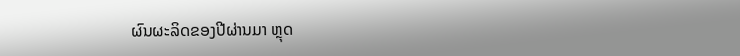ຜົນຜະລິດຂອງປີຜ່ານມາ ຫຼຸດ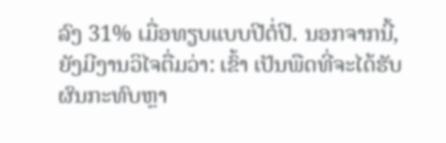ລົງ 31% ເມື່ອທຽບແບບປີຕໍ່ປີ. ນອກຈາກນີ້, ຍັງມີງານວິໄຈຕື່ມວ່າ: ເຂົ້າ ເປັນພືດທີ່ຈະໄດ້ຮັບຜົນກະທົບຫຼາ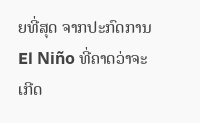ຍທີ່ສຸດ ຈາກປະກົດການ El Niño ທີ່ຄາດວ່າຈະເກີດ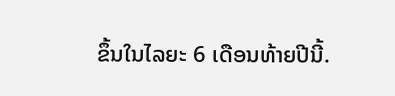ຂຶ້ນໃນໄລຍະ 6 ເດືອນທ້າຍປີນີ້.